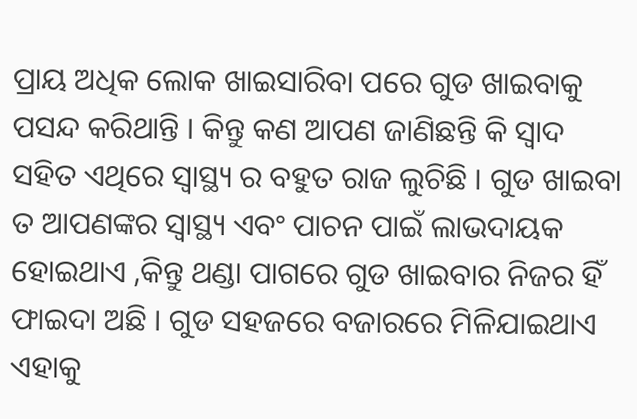ପ୍ରାୟ ଅଧିକ ଲୋକ ଖାଇସାରିବା ପରେ ଗୁଡ ଖାଇବାକୁ ପସନ୍ଦ କରିଥାନ୍ତି । କିନ୍ତୁ କଣ ଆପଣ ଜାଣିଛନ୍ତି କି ସ୍ଵାଦ ସହିତ ଏଥିରେ ସ୍ୱାସ୍ଥ୍ୟ ର ବହୁତ ରାଜ ଲୁଚିଛି । ଗୁଡ ଖାଇବା ତ ଆପଣଙ୍କର ସ୍ୱାସ୍ଥ୍ୟ ଏବଂ ପାଚନ ପାଇଁ ଲାଭଦାୟକ ହୋଇଥାଏ ,କିନ୍ତୁ ଥଣ୍ଡା ପାଗରେ ଗୁଡ ଖାଇବାର ନିଜର ହିଁ ଫାଇଦା ଅଛି । ଗୁଡ ସହଜରେ ବଜାରରେ ମିଳିଯାଇଥାଏ ଏହାକୁ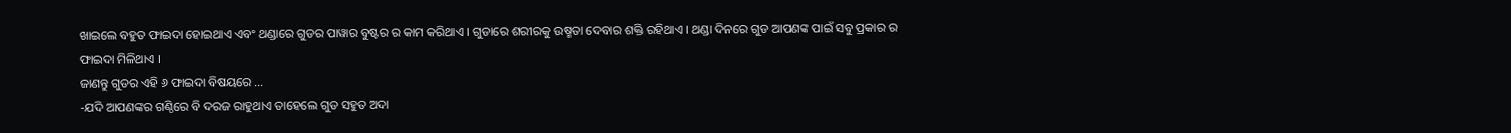ଖାଇଲେ ବହୁତ ଫାଇଦା ହୋଇଥାଏ ଏବଂ ଥଣ୍ଡାରେ ଗୁଡର ପାୱାର ବୁଷ୍ଟର ର କାମ କରିଥାଏ । ଗୁଡାରେ ଶରୀରକୁ ଉଷ୍ମତା ଦେବାର ଶକ୍ତି ରହିଥାଏ । ଥଣ୍ଡା ଦିନରେ ଗୁଡ ଆପଣଙ୍କ ପାଇଁ ସବୁ ପ୍ରକାର ର ଫାଇଦା ମିଳିଥାଏ ।
ଜାଣନ୍ତୁ ଗୁଡର ଏହି ୬ ଫାଇଦା ବିଷୟରେ …
-ଯଦି ଆପଣଙ୍କର ଗଣ୍ଠିରେ ବି ଦରଜ ରାହୁଥାଏ ତାହେଲେ ଗୁଡ ସହୁତ ଅଦା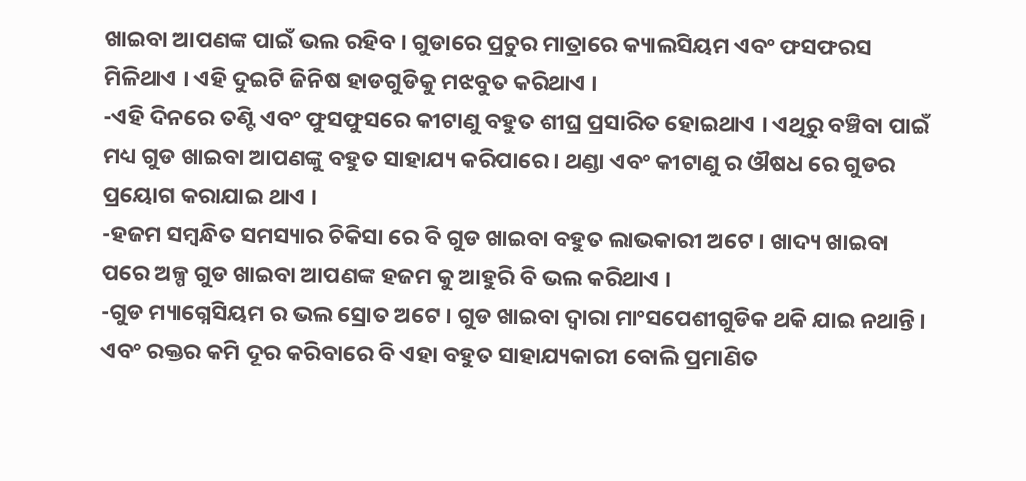ଖାଇବା ଆପଣଙ୍କ ପାଇଁ ଭଲ ରହିବ । ଗୁଡାରେ ପ୍ରଚୁର ମାତ୍ରାରେ କ୍ୟାଲସିୟମ ଏବଂ ଫସଫରସ ମିଳିଥାଏ । ଏହି ଦୁଇଟି ଜିନିଷ ହାଡଗୁଡିକୁ ମଝବୁତ କରିଥାଏ ।
-ଏହି ଦିନରେ ତଣ୍ଟି ଏବଂ ଫୁସଫୁସରେ କୀଟାଣୁ ବହୁତ ଶୀଘ୍ର ପ୍ରସାରିତ ହୋଇଥାଏ । ଏଥିରୁ ବଞ୍ଚିବା ପାଇଁ ମଧ୍ୟ ଗୁଡ ଖାଇବା ଆପଣଙ୍କୁ ବହୁତ ସାହାଯ୍ୟ କରିପାରେ । ଥଣ୍ଡା ଏବଂ କୀଟାଣୁ ର ଔଷଧ ରେ ଗୁଡର ପ୍ରୟୋଗ କରାଯାଇ ଥାଏ ।
-ହଜମ ସମ୍ବନ୍ଧିତ ସମସ୍ୟାର ଚିକିସା ରେ ବି ଗୁଡ ଖାଇବା ବହୁତ ଲାଭକାରୀ ଅଟେ । ଖାଦ୍ୟ ଖାଇବା ପରେ ଅଳ୍ପ ଗୁଡ ଖାଇବା ଆପଣଙ୍କ ହଜମ କୁ ଆହୁରି ବି ଭଲ କରିଥାଏ ।
-ଗୁଡ ମ୍ୟାଗ୍ନେସିୟମ ର ଭଲ ସ୍ରୋତ ଅଟେ । ଗୁଡ ଖାଇବା ଦ୍ଵାରା ମାଂସପେଶୀଗୁଡିକ ଥକି ଯାଇ ନଥାନ୍ତି । ଏବଂ ରକ୍ତର କମି ଦୂର କରିବାରେ ବି ଏହା ବହୁତ ସାହାଯ୍ୟକାରୀ ବୋଲି ପ୍ରମାଣିତ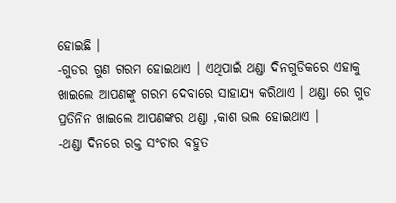ହୋଇଛି ।
-ଗୁଡର ଗୁଣ ଗରମ ହୋଇଥାଏ । ଏଥିପାଇଁ ଥଣ୍ଡା ଦିନଗୁଡିକରେ ଏହାକୁ ଖାଇଲେ ଆପଣଙ୍କୁ ଗରମ ଦେବାରେ ସାହାଯ୍ୟ କରିଥାଏ । ଥଣ୍ଡା ରେ ଗୁଡ ପ୍ରତିନିନ ଖାଇଲେ ଆପଣଙ୍କର ଥଣ୍ଡା ,କାଶ ଭଲ ହୋଇଥାଏ ।
-ଥଣ୍ଡା ଦିନରେ ରକ୍ତ ସଂଚାର ବହୁତ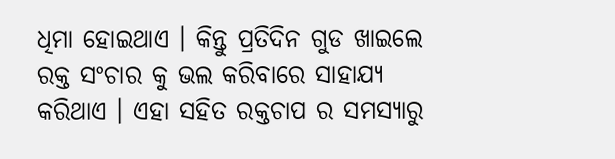ଧିମା ହୋଇଥାଏ । କିନ୍ତୁ ପ୍ରତିଦିନ ଗୁଡ ଖାଇଲେ ରକ୍ତ ସଂଚାର କୁ ଭଲ କରିବାରେ ସାହାଯ୍ୟ କରିଥାଏ । ଏହା ସହିତ ରକ୍ତଚାପ ର ସମସ୍ୟାରୁ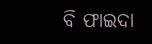ବି ଫାଇଦା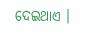ଦେଇଥାଏ ।